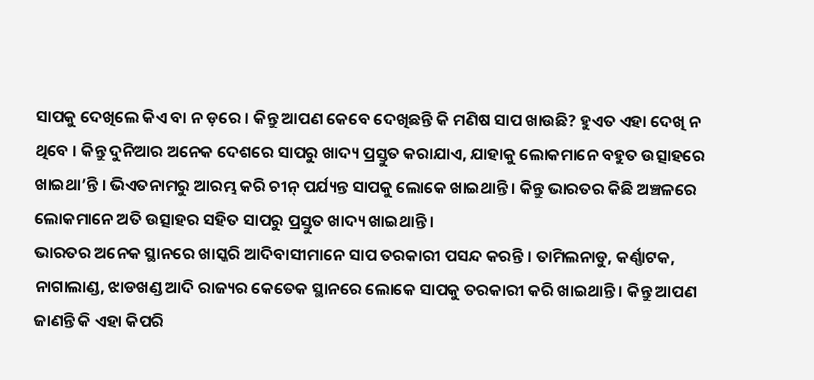ସାପକୁ ଦେଖିଲେ କିଏ ବା ନ ଡ଼ରେ । କିନ୍ତୁ ଆପଣ କେବେ ଦେଖିଛନ୍ତି କି ମଣିଷ ସାପ ଖାଉଛି? ହୁଏତ ଏହା ଦେଖି ନ ଥିବେ । କିନ୍ତୁ ଦୁନିଆର ଅନେକ ଦେଶରେ ସାପରୁ ଖାଦ୍ୟ ପ୍ରସ୍ତୁତ କରାଯାଏ, ଯାହାକୁ ଲୋକମାନେ ବହୁତ ଉତ୍ସାହରେ ଖାଇଥା’ନ୍ତି । ଭିଏତନାମରୁ ଆରମ୍ଭ କରି ଚୀନ୍ ପର୍ଯ୍ୟନ୍ତ ସାପକୁ ଲୋକେ ଖାଇଥାନ୍ତି । କିନ୍ତୁ ଭାରତର କିଛି ଅଞ୍ଚଳରେ ଲୋକମାନେ ଅତି ଉତ୍ସାହର ସହିତ ସାପରୁ ପ୍ରସ୍ତୁତ ଖାଦ୍ୟ ଖାଇଥାନ୍ତି ।
ଭାରତର ଅନେକ ସ୍ଥାନରେ ଖାସ୍କରି ଆଦିବାସୀମାନେ ସାପ ତରକାରୀ ପସନ୍ଦ କରନ୍ତି । ତାମିଲନାଡୁ, କର୍ଣ୍ଣାଟକ, ନାଗାଲାଣ୍ଡ, ଝାଡଖଣ୍ଡ ଆଦି ରାଜ୍ୟର କେତେକ ସ୍ଥାନରେ ଲୋକେ ସାପକୁ ତରକାରୀ କରି ଖାଇଥାନ୍ତି । କିନ୍ତୁ ଆପଣ ଜାଣନ୍ତି କି ଏହା କିପରି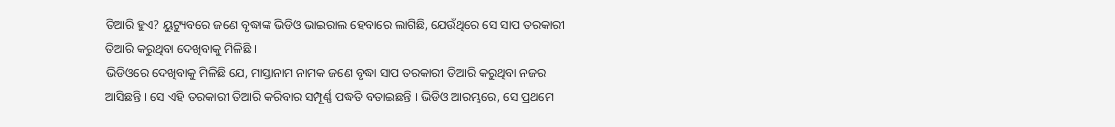ତିଆରି ହୁଏ? ୟୁଟ୍ୟୁବରେ ଜଣେ ବୃଦ୍ଧାଙ୍କ ଭିଡିଓ ଭାଇରାଲ ହେବାରେ ଲାଗିଛି, ଯେଉଁଥିରେ ସେ ସାପ ତରକାରୀ ତିଆରି କରୁଥିବା ଦେଖିବାକୁ ମିଳିଛି ।
ଭିଡିଓରେ ଦେଖିବାକୁ ମିଳିଛି ଯେ, ମାସ୍ତାନାମ ନାମକ ଜଣେ ବୃଦ୍ଧା ସାପ ତରକାରୀ ତିଆରି କରୁଥିବା ନଜର ଆସିଛନ୍ତି । ସେ ଏହି ତରକାରୀ ତିଆରି କରିବାର ସମ୍ପୂର୍ଣ୍ଣ ପଦ୍ଧତି ବତାଇଛନ୍ତି । ଭିଡିଓ ଆରମ୍ଭରେ, ସେ ପ୍ରଥମେ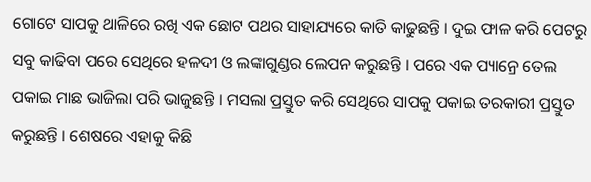ଗୋଟେ ସାପକୁ ଥାଳିରେ ରଖି ଏକ ଛୋଟ ପଥର ସାହାଯ୍ୟରେ କାତି କାଢୁଛନ୍ତି । ଦୁଇ ଫାଳ କରି ପେଟରୁ ସବୁ କାଢିବା ପରେ ସେଥିରେ ହଳଦୀ ଓ ଲଙ୍କାଗୁଣ୍ଡର ଲେପନ କରୁଛନ୍ତି । ପରେ ଏକ ପ୍ୟାନ୍ରେ ତେଲ ପକାଇ ମାଛ ଭାଜିଲା ପରି ଭାଜୁଛନ୍ତି । ମସଲା ପ୍ରସ୍ତୁତ କରି ସେଥିରେ ସାପକୁ ପକାଇ ତରକାରୀ ପ୍ରସ୍ତୁତ କରୁଛନ୍ତି । ଶେଷରେ ଏହାକୁ କିଛି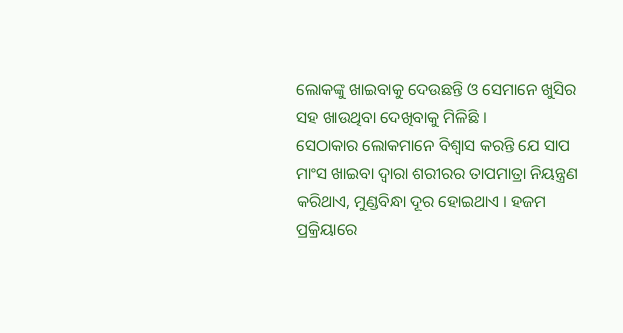ଲୋକଙ୍କୁ ଖାଇବାକୁ ଦେଉଛନ୍ତି ଓ ସେମାନେ ଖୁସିର ସହ ଖାଉଥିବା ଦେଖିବାକୁ ମିଳିଛି ।
ସେଠାକାର ଲୋକମାନେ ବିଶ୍ୱାସ କରନ୍ତି ଯେ ସାପ ମାଂସ ଖାଇବା ଦ୍ୱାରା ଶରୀରର ତାପମାତ୍ରା ନିୟନ୍ତ୍ରଣ କରିଥାଏ, ମୁଣ୍ଡବିନ୍ଧା ଦୂର ହୋଇଥାଏ । ହଜମ ପ୍ରକ୍ରିୟାରେ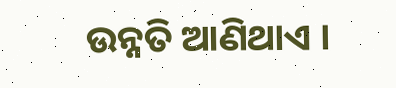ଉନ୍ନତି ଆଣିଥାଏ ।